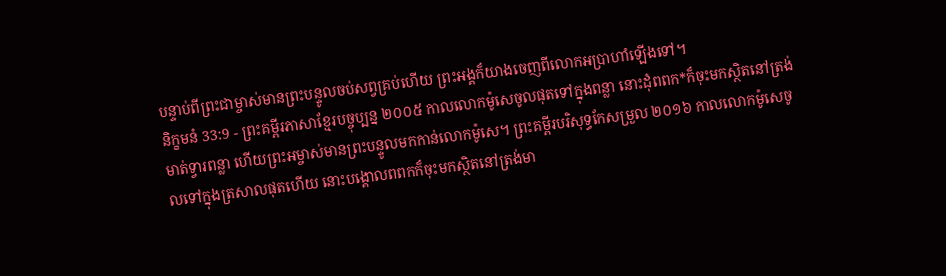បន្ទាប់ពីព្រះជាម្ចាស់មានព្រះបន្ទូលចប់សព្វគ្រប់ហើយ ព្រះអង្គក៏យាងចេញពីលោកអប្រាហាំឡើងទៅ។
និក្ខមនំ 33:9 - ព្រះគម្ពីរភាសាខ្មែរបច្ចុប្បន្ន ២០០៥ កាលលោកម៉ូសេចូលផុតទៅក្នុងពន្លា នោះដុំពពក*ក៏ចុះមកស្ថិតនៅត្រង់មាត់ទ្វារពន្លា ហើយព្រះអម្ចាស់មានព្រះបន្ទូលមកកាន់លោកម៉ូសេ។ ព្រះគម្ពីរបរិសុទ្ធកែសម្រួល ២០១៦ កាលលោកម៉ូសេចូលទៅក្នុងត្រសាលផុតហើយ នោះបង្គោលពពកក៏ចុះមកស្ថិតនៅត្រង់មា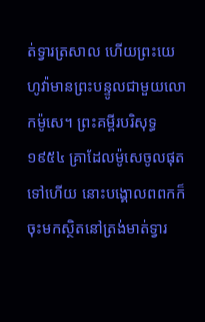ត់ទ្វារត្រសាល ហើយព្រះយេហូវ៉ាមានព្រះបន្ទូលជាមួយលោកម៉ូសេ។ ព្រះគម្ពីរបរិសុទ្ធ ១៩៥៤ គ្រាដែលម៉ូសេចូលផុតទៅហើយ នោះបង្គោលពពកក៏ចុះមកស្ថិតនៅត្រង់មាត់ទ្វារ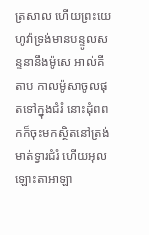ត្រសាល ហើយព្រះយេហូវ៉ាទ្រង់មានបន្ទូលសន្ទនានឹងម៉ូសេ អាល់គីតាប កាលម៉ូសាចូលផុតទៅក្នុងជំរំ នោះដុំពពកក៏ចុះមកស្ថិតនៅត្រង់មាត់ទ្វារជំរំ ហើយអុលឡោះតាអាឡា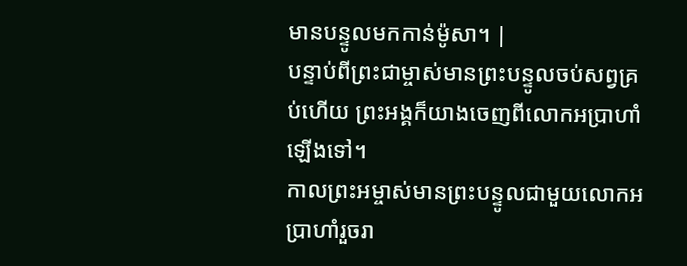មានបន្ទូលមកកាន់ម៉ូសា។ |
បន្ទាប់ពីព្រះជាម្ចាស់មានព្រះបន្ទូលចប់សព្វគ្រប់ហើយ ព្រះអង្គក៏យាងចេញពីលោកអប្រាហាំឡើងទៅ។
កាលព្រះអម្ចាស់មានព្រះបន្ទូលជាមួយលោកអប្រាហាំរួចរា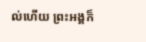ល់ហើយ ព្រះអង្គក៏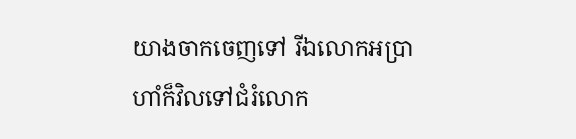យាងចាកចេញទៅ រីឯលោកអប្រាហាំក៏វិលទៅជំរំលោក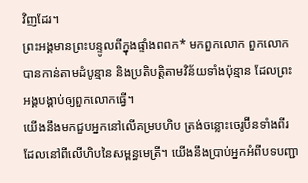វិញដែរ។
ព្រះអង្គមានព្រះបន្ទូលពីក្នុងផ្ទាំងពពក* មកពួកលោក ពួកលោកបានកាន់តាមដំបូន្មាន និងប្រតិបត្តិតាមវិន័យទាំងប៉ុន្មាន ដែលព្រះអង្គបង្គាប់ឲ្យពួកលោកធ្វើ។
យើងនឹងមកជួបអ្នកនៅលើគម្របហិប ត្រង់ចន្លោះចេរូប៊ីនទាំងពីរដែលនៅពីលើហិបនៃសម្ពន្ធមេត្រី។ យើងនឹងប្រាប់អ្នកអំពីបទបញ្ជា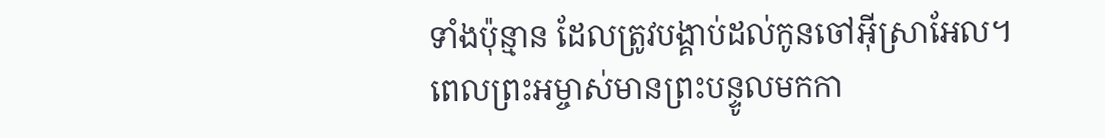ទាំងប៉ុន្មាន ដែលត្រូវបង្គាប់ដល់កូនចៅអ៊ីស្រាអែល។
ពេលព្រះអម្ចាស់មានព្រះបន្ទូលមកកា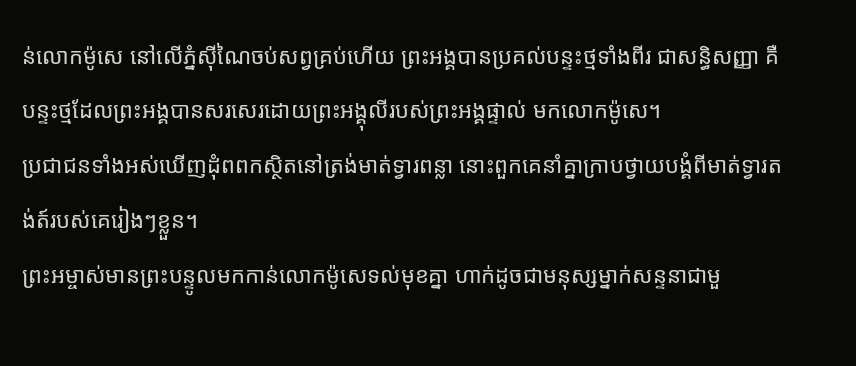ន់លោកម៉ូសេ នៅលើភ្នំស៊ីណៃចប់សព្វគ្រប់ហើយ ព្រះអង្គបានប្រគល់បន្ទះថ្មទាំងពីរ ជាសន្ធិសញ្ញា គឺបន្ទះថ្មដែលព្រះអង្គបានសរសេរដោយព្រះអង្គុលីរបស់ព្រះអង្គផ្ទាល់ មកលោកម៉ូសេ។
ប្រជាជនទាំងអស់ឃើញដុំពពកស្ថិតនៅត្រង់មាត់ទ្វារពន្លា នោះពួកគេនាំគ្នាក្រាបថ្វាយបង្គំពីមាត់ទ្វារតង់ត៍របស់គេរៀងៗខ្លួន។
ព្រះអម្ចាស់មានព្រះបន្ទូលមកកាន់លោកម៉ូសេទល់មុខគ្នា ហាក់ដូចជាមនុស្សម្នាក់សន្ទនាជាមួ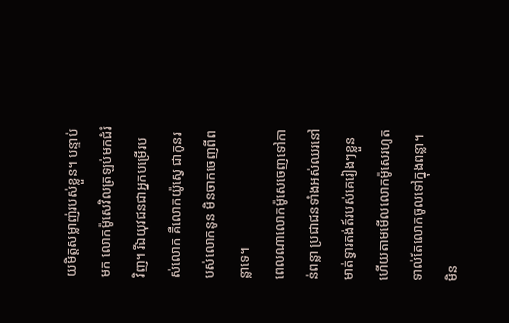យមិត្តសម្លាញ់របស់ខ្លួន។ បន្ទាប់មក លោកម៉ូសេវិលត្រឡប់មកជំរំវិញ។ រីឯយុវជនជាអ្នកបម្រើរបស់លោក គឺលោកយ៉ូស្វេ ជាកូនរបស់លោកនូន មិនចាកចេញពីពន្លាទេ។
ពេលណាលោកម៉ូសេចេញទៅកាន់ពន្លា ប្រជាជនទាំងអស់ឈរនៅមាត់ទ្វារតង់ត៍របស់គេរៀងៗខ្លួន ហើយតាមមើលលោកម៉ូសេរហូតទាល់តែលោកចូលទៅក្នុងពន្លា។
មិន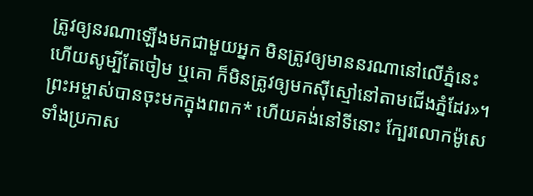ត្រូវឲ្យនរណាឡើងមកជាមួយអ្នក មិនត្រូវឲ្យមាននរណានៅលើភ្នំនេះ ហើយសូម្បីតែចៀម ឬគោ ក៏មិនត្រូវឲ្យមកស៊ីស្មៅនៅតាមជើងភ្នំដែរ»។
ព្រះអម្ចាស់បានចុះមកក្នុងពពក* ហើយគង់នៅទីនោះ ក្បែរលោកម៉ូសេ ទាំងប្រកាស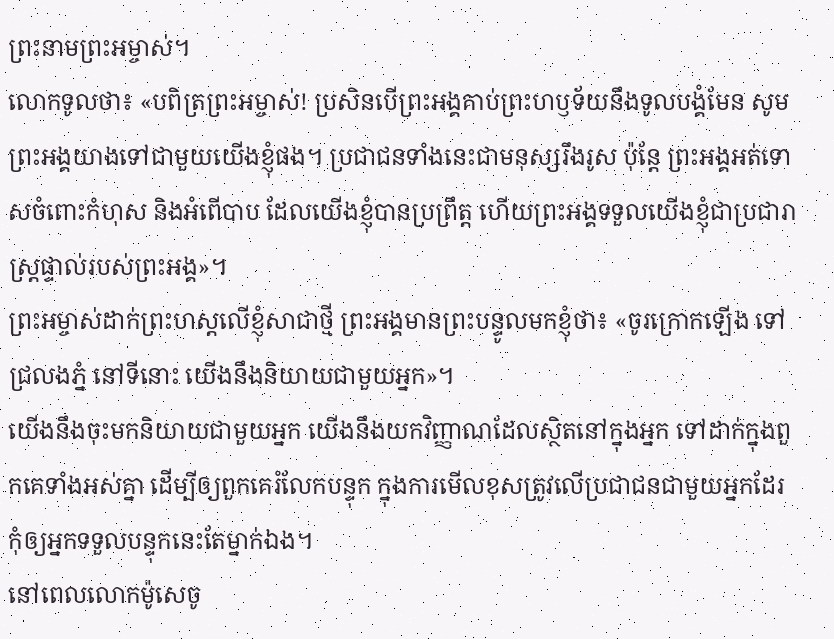ព្រះនាមព្រះអម្ចាស់។
លោកទូលថា៖ «បពិត្រព្រះអម្ចាស់! ប្រសិនបើព្រះអង្គគាប់ព្រះហឫទ័យនឹងទូលបង្គំមែន សូមព្រះអង្គយាងទៅជាមួយយើងខ្ញុំផង។ ប្រជាជនទាំងនេះជាមនុស្សរឹងរូស ប៉ុន្តែ ព្រះអង្គអត់ទោសចំពោះកំហុស និងអំពើបាប ដែលយើងខ្ញុំបានប្រព្រឹត្ត ហើយព្រះអង្គទទួលយើងខ្ញុំជាប្រជារាស្ត្រផ្ទាល់របស់ព្រះអង្គ»។
ព្រះអម្ចាស់ដាក់ព្រះហស្ដលើខ្ញុំសាជាថ្មី ព្រះអង្គមានព្រះបន្ទូលមកខ្ញុំថា៖ «ចូរក្រោកឡើង ទៅជ្រលងភ្នំ នៅទីនោះ យើងនឹងនិយាយជាមួយអ្នក»។
យើងនឹងចុះមកនិយាយជាមួយអ្នក យើងនឹងយកវិញ្ញាណដែលស្ថិតនៅក្នុងអ្នក ទៅដាក់ក្នុងពួកគេទាំងអស់គ្នា ដើម្បីឲ្យពួកគេរំលែកបន្ទុក ក្នុងការមើលខុសត្រូវលើប្រជាជនជាមួយអ្នកដែរ កុំឲ្យអ្នកទទួលបន្ទុកនេះតែម្នាក់ឯង។
នៅពេលលោកម៉ូសេចូ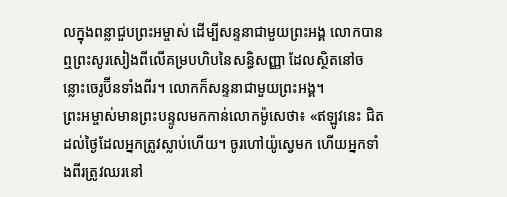លក្នុងពន្លាជួបព្រះអម្ចាស់ ដើម្បីសន្ទនាជាមួយព្រះអង្គ លោកបានឮព្រះសូរសៀងពីលើគម្របហិបនៃសន្ធិសញ្ញា ដែលស្ថិតនៅចន្លោះចេរូប៊ីនទាំងពីរ។ លោកក៏សន្ទនាជាមួយព្រះអង្គ។
ព្រះអម្ចាស់មានព្រះបន្ទូលមកកាន់លោកម៉ូសេថា៖ «ឥឡូវនេះ ជិតដល់ថ្ងៃដែលអ្នកត្រូវស្លាប់ហើយ។ ចូរហៅយ៉ូស្វេមក ហើយអ្នកទាំងពីរត្រូវឈរនៅ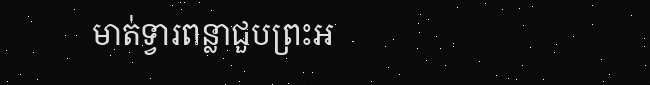មាត់ទ្វារពន្លាជួបព្រះអ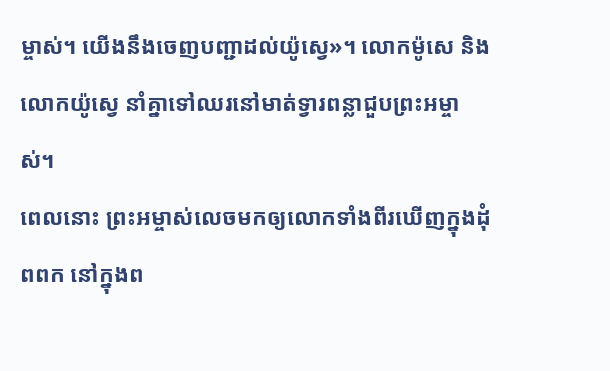ម្ចាស់។ យើងនឹងចេញបញ្ជាដល់យ៉ូស្វេ»។ លោកម៉ូសេ និងលោកយ៉ូស្វេ នាំគ្នាទៅឈរនៅមាត់ទ្វារពន្លាជួបព្រះអម្ចាស់។
ពេលនោះ ព្រះអម្ចាស់លេចមកឲ្យលោកទាំងពីរឃើញក្នុងដុំពពក នៅក្នុងព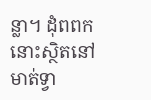ន្លា។ ដុំពពកនោះស្ថិតនៅមាត់ទ្វា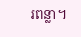រពន្លា។